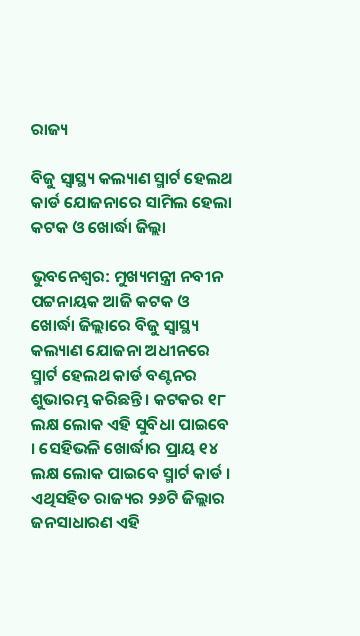ରାଜ୍ୟ

ବିଜୁ ସ୍ୱାସ୍ଥ୍ୟ କଲ୍ୟାଣ ସ୍ମାର୍ଟ ହେଲଥ କାର୍ଡ ଯୋଜନାରେ ସାମିଲ ହେଲା କଟକ ଓ ଖୋର୍ଦ୍ଧା ଜିଲ୍ଲା

ଭୁବନେଶ୍ୱର: ମୁଖ୍ୟମନ୍ତ୍ରୀ ନବୀନ ପଟ୍ଟନାୟକ ଆଜି କଟକ ଓ ଖୋର୍ଦ୍ଧା ଜିଲ୍ଲାରେ ବିଜୁ ସ୍ୱାସ୍ଥ୍ୟ କଲ୍ୟାଣ ଯୋଜନା ଅଧୀନରେ ସ୍ମାର୍ଟ ହେଲଥ କାର୍ଡ ବଣ୍ଟନର ଶୁଭାରମ୍ଭ କରିଛନ୍ତି । କଟକର ୧୮ ଲକ୍ଷ ଲୋକ ଏହି ସୁବିଧା ପାଇବେ । ସେହିଭଳି ଖୋର୍ଦ୍ଧାର ପ୍ରାୟ ୧୪ ଲକ୍ଷ ଲୋକ ପାଇବେ ସ୍ମାର୍ଟ କାର୍ଡ । ଏଥିସହିତ ରାଜ୍ୟର ୨୬ଟି ଜିଲ୍ଲାର ଜନସାଧାରଣ ଏହି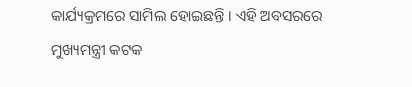କାର୍ଯ୍ୟକ୍ରମରେ ସାମିଲ ହୋଇଛନ୍ତି । ଏହି ଅବସରରେ ମୁଖ୍ୟମନ୍ତ୍ରୀ କଟକ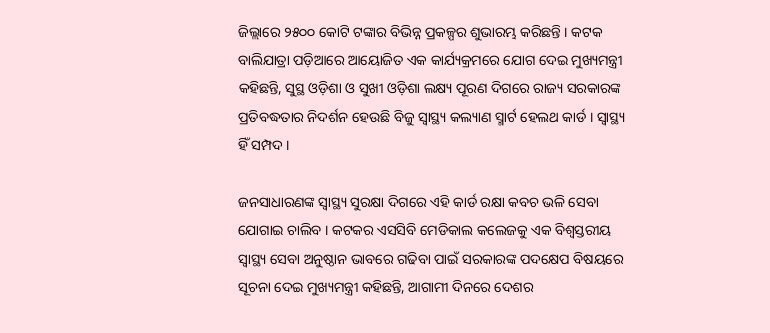ଜିଲ୍ଲାରେ ୨୫୦୦ କୋଟି ଟଙ୍କାର ବିଭିନ୍ନ ପ୍ରକଳ୍ପର ଶୁଭାରମ୍ଭ କରିଛନ୍ତି । କଟକ ବାଲିଯାତ୍ରା ପଡ଼ିଆରେ ଆୟୋଜିତ ଏକ କାର୍ଯ୍ୟକ୍ରମରେ ଯୋଗ ଦେଇ ମୁଖ୍ୟମନ୍ତ୍ରୀ କହିଛନ୍ତି, ସୁସ୍ଥ ଓଡ଼ିଶା ଓ ସୁଖୀ ଓଡ଼ିଶା ଲକ୍ଷ୍ୟ ପୂରଣ ଦିଗରେ ରାଜ୍ୟ ସରକାରଙ୍କ ପ୍ରତିବଦ୍ଧତାର ନିଦର୍ଶନ ହେଉଛି ବିଜୁ ସ୍ୱାସ୍ଥ୍ୟ କଲ୍ୟାଣ ସ୍ମାର୍ଟ ହେଲଥ କାର୍ଡ । ସ୍ୱାସ୍ଥ୍ୟ ହିଁ ସମ୍ପଦ ।

ଜନସାଧାରଣଙ୍କ ସ୍ୱାସ୍ଥ୍ୟ ସୁରକ୍ଷା ଦିଗରେ ଏହି କାର୍ଡ ରକ୍ଷା କବଚ ଭଳି ସେବା ଯୋଗାଇ ଚାଲିବ । କଟକର ଏସସିବି ମେଡିକାଲ କଲେଜକୁ ଏକ ବିଶ୍ୱସ୍ତରୀୟ ସ୍ୱାସ୍ଥ୍ୟ ସେବା ଅନୁଷ୍ଠାନ ଭାବରେ ଗଢିବା ପାଇଁ ସରକାରଙ୍କ ପଦକ୍ଷେପ ବିଷୟରେ ସୂଚନା ଦେଇ ମୁଖ୍ୟମନ୍ତ୍ରୀ କହିଛନ୍ତି, ଆଗାମୀ ଦିନରେ ଦେଶର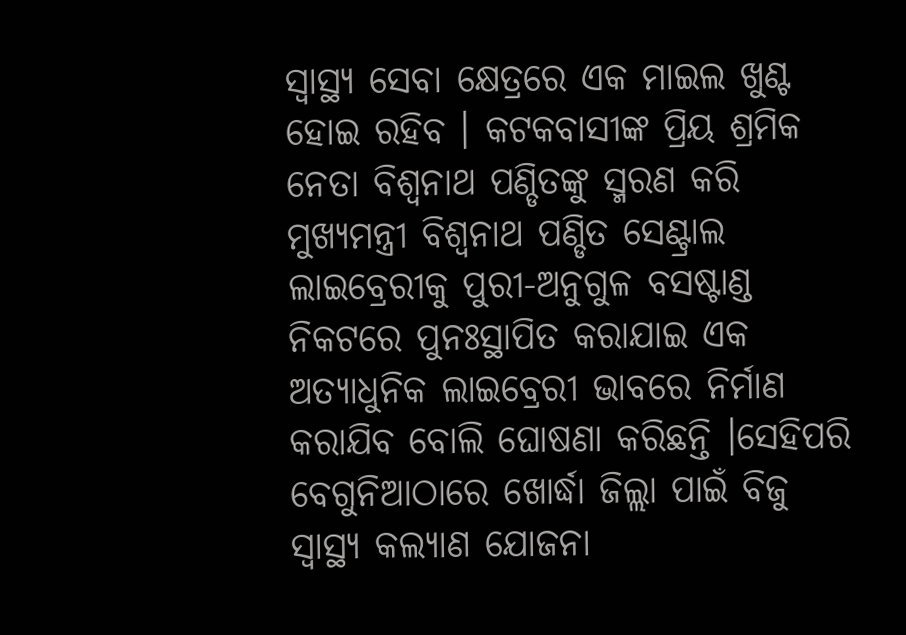ସ୍ୱାସ୍ଥ୍ୟ ସେବା କ୍ଷେତ୍ରରେ ଏକ ମାଇଲ ଖୁଣ୍ଟ ହୋଇ ରହିବ । କଟକବାସୀଙ୍କ ପ୍ରିୟ ଶ୍ରମିକ ନେତା ବିଶ୍ୱନାଥ ପଣ୍ଡିତଙ୍କୁ ସ୍ମରଣ କରି ମୁଖ୍ୟମନ୍ତ୍ରୀ ବିଶ୍ୱନାଥ ପଣ୍ଡିତ ସେଣ୍ଟ୍ରାଲ ଲାଇବ୍ରେରୀକୁ ପୁରୀ-ଅନୁଗୁଳ ବସଷ୍ଟାଣ୍ଡ ନିକଟରେ ପୁନଃସ୍ଥାପିତ କରାଯାଇ ଏକ ଅତ୍ୟାଧୁନିକ ଲାଇବ୍ରେରୀ ଭାବରେ ନିର୍ମାଣ କରାଯିବ ବୋଲି ଘୋଷଣା କରିଛନ୍ତି ।ସେହିପରି ବେଗୁନିଆଠାରେ ଖୋର୍ଦ୍ଧା ଜିଲ୍ଲା ପାଇଁ ବିଜୁ ସ୍ୱାସ୍ଥ୍ୟ କଲ୍ୟାଣ ଯୋଜନା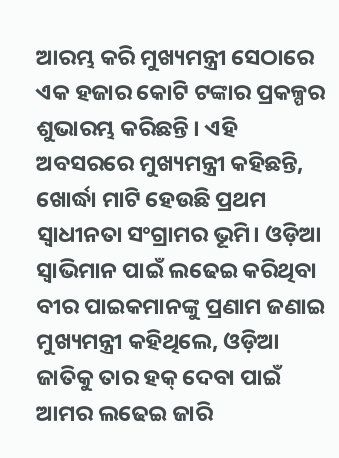ଆରମ୍ଭ କରି ମୁଖ୍ୟମନ୍ତ୍ରୀ ସେଠାରେ ଏକ ହଜାର କୋଟି ଟଙ୍କାର ପ୍ରକଳ୍ପର ଶୁଭାରମ୍ଭ କରିଛନ୍ତି । ଏହି ଅବସରରେ ମୁଖ୍ୟମନ୍ତ୍ରୀ କହିଛନ୍ତି, ଖୋର୍ଦ୍ଧା ମାଟି ହେଉଛି ପ୍ରଥମ ସ୍ୱାଧୀନତା ସଂଗ୍ରାମର ଭୂମି। ଓଡ଼ିଆ ସ୍ୱାଭିମାନ ପାଇଁ ଲଢେଇ କରିଥିବା ବୀର ପାଇକମାନଙ୍କୁ ପ୍ରଣାମ ଜଣାଇ ମୁଖ୍ୟମନ୍ତ୍ରୀ କହିଥିଲେ, ଓଡ଼ିଆ ଜାତିକୁ ତାର ହକ୍‌ ଦେବା ପାଇଁ ଆମର ଲଢେଇ ଜାରି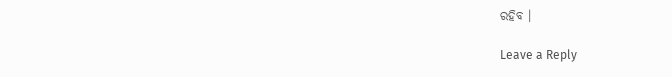ରହିବ ।

Leave a Reply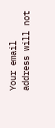Your email address will not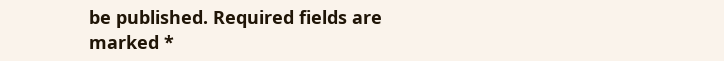be published. Required fields are marked *